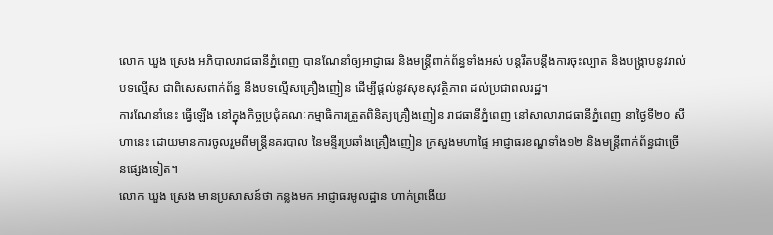លោក ឃួង ស្រេង អភិបាលរាជធានីភ្នំពេញ បានណែនាំឲ្យអាជ្ញាធរ និងមន្ត្រីពាក់ព័ន្ធទាំងអស់ បន្តរឹតបន្តឹងការចុះល្បាត និងបង្ក្រាបនូវរាល់បទល្មើស ជាពិសេសពាក់ព័ន្ធ នឹងបទល្មើសគ្រឿងញៀន ដើម្បីផ្តល់នូវសុខសុវត្ថិភាព ដល់ប្រជាពលរដ្ឋ។
ការណែនាំនេះ ធ្វើឡើង នៅក្នុងកិច្ចប្រជុំគណៈកម្មាធិការត្រួតពិនិត្យគ្រឿងញៀន រាជធានីភ្នំពេញ នៅសាលារាជធានីភ្នំពេញ នាថ្ងៃទី២០ សីហានេះ ដោយមានការចូលរួមពីមន្ត្រីនគរបាល នៃមន្ទីរប្រឆាំងគ្រឿងញៀន ក្រសួងមហាផ្ទៃ អាជ្ញាធរខណ្ឌទាំង១២ និងមន្ត្រីពាក់ព័ន្ធជាច្រើនផ្សេងទៀត។
លោក ឃួង ស្រេង មានប្រសាសន៍ថា កន្លងមក អាជ្ញាធរមូលដ្ឋាន ហាក់ព្រងើយ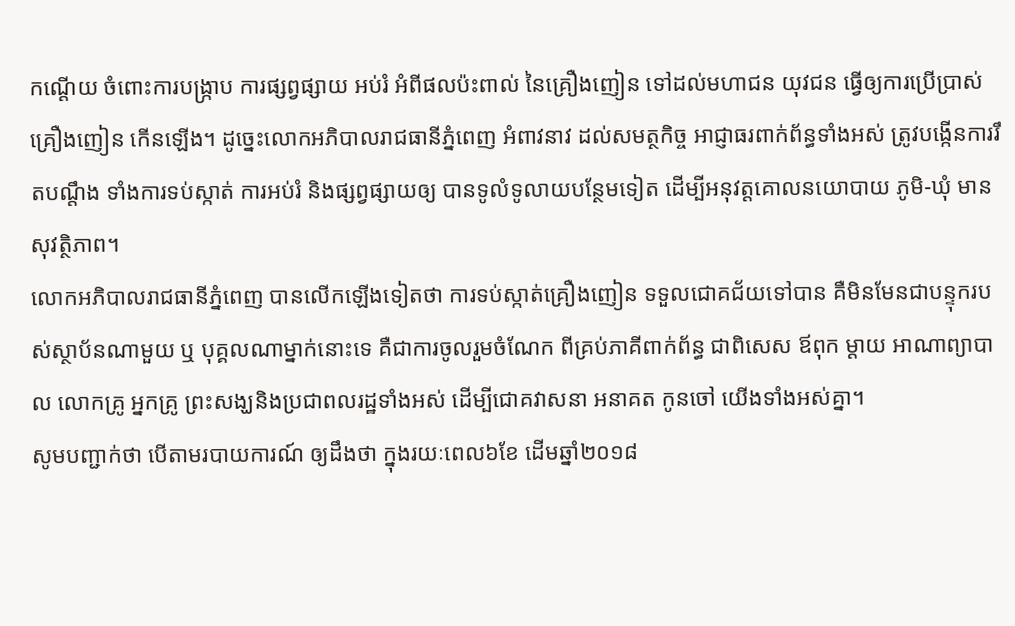កណ្តើយ ចំពោះការបង្ក្រាប ការផ្សព្វផ្សាយ អប់រំ អំពីផលប៉ះពាល់ នៃគ្រឿងញៀន ទៅដល់មហាជន យុវជន ធ្វើឲ្យការប្រើប្រាស់គ្រឿងញៀន កើនឡើង។ ដូច្នេះលោកអភិបាលរាជធានីភ្នំពេញ អំពាវនាវ ដល់សមត្ថកិច្ច អាជ្ញាធរពាក់ព័ន្ធទាំងអស់ ត្រូវបង្កើនការរឹតបណ្តឹង ទាំងការទប់ស្កាត់ ការអប់រំ និងផ្សព្វផ្សាយឲ្យ បានទូលំទូលាយបន្ថែមទៀត ដើម្បីអនុវត្តគោលនយោបាយ ភូមិ-ឃុំ មានសុវត្ថិភាព។
លោកអភិបាលរាជធានីភ្នំពេញ បានលើកឡើងទៀតថា ការទប់ស្កាត់គ្រឿងញៀន ទទួលជោគជ័យទៅបាន គឺមិនមែនជាបន្ទុករបស់ស្ថាប័នណាមួយ ឬ បុគ្គលណាម្នាក់នោះទេ គឺជាការចូលរួមចំណែក ពីគ្រប់ភាគីពាក់ព័ន្ធ ជាពិសេស ឪពុក ម្តាយ អាណាព្យាបាល លោកគ្រូ អ្នកគ្រូ ព្រះសង្ឃនិងប្រជាពលរដ្ឋទាំងអស់ ដើម្បីជោគវាសនា អនាគត កូនចៅ យើងទាំងអស់គ្នា។
សូមបញ្ជាក់ថា បើតាមរបាយការណ៍ ឲ្យដឹងថា ក្នុងរយៈពេល៦ខែ ដើមឆ្នាំ២០១៨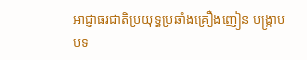អាជ្ញាធរជាតិប្រយុទ្ធប្រឆាំងគ្រឿងញៀន បង្ក្រាបបទ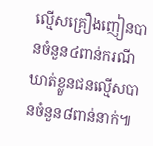ល្មើសគ្រឿងញៀនបានចំនួន៤ពាន់ករណី ឃាត់ខ្លួនជនល្មើសបានចំនួន៨ពាន់នាក់៕